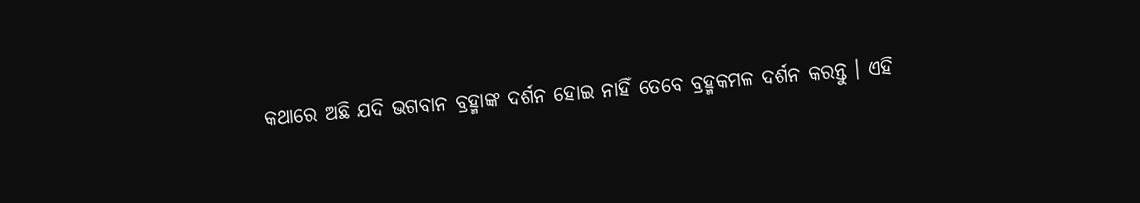କଥାରେ ଅଛି ଯଦି ଭଗବାନ ବ୍ରହ୍ମାଙ୍କ ଦର୍ଶନ ହୋଇ ନାହିଁ ତେବେ ବ୍ରହ୍ମକମଳ ଦର୍ଶନ କରନ୍ତୁ । ଏହି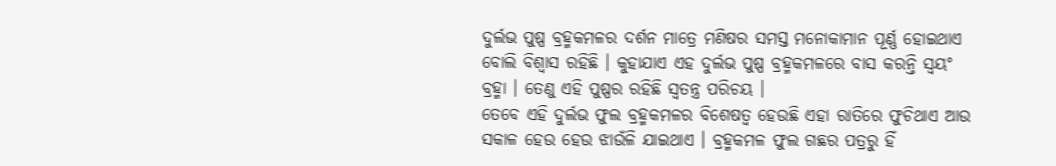ଦୁର୍ଲଭ ପୁଷ୍ପ ବ୍ରହ୍ମକମଳର ଦର୍ଶନ ମାତ୍ରେ ମଣିଷର ସମସ୍ତ ମନୋକାମାନ ପୂର୍ଣ୍ଣ ହୋଇଥାଏ ବୋଲି ବିଶ୍ବାସ ରହିଛି । କୁହାଯାଏ ଏହ ଦୁର୍ଲଭ ପୁଷ୍ପ ବ୍ରହ୍ମକମଳରେ ବାସ କରନ୍ତି ସ୍ବୟଂ ବ୍ରହ୍ମା । ତେଣୁ ଏହି ପୁଷ୍ପର ରହିଛି ସ୍ବତନ୍ତ୍ର ପରିଚୟ ।
ତେବେ ଏହି ଦୁର୍ଲଭ ଫୁଲ ବ୍ରହ୍ମକମଳର ବିଶେଷତ୍ୱ ହେଉଛି ଏହା ରାତିରେ ଫୁଚିଥାଏ ଆଉ ସକାଳ ହେଉ ହେଉ ଝାଉଁଳି ଯାଇଥାଏ । ବ୍ରହ୍ମକମଳ ଫୁଲ ଗଛର ପତ୍ରରୁ ହିଁ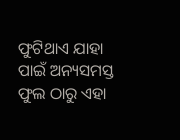ଫୁଟିଥାଏ ଯାହା ପାଇଁ ଅନ୍ୟସମସ୍ତ ଫୁଲ ଠାରୁ ଏହା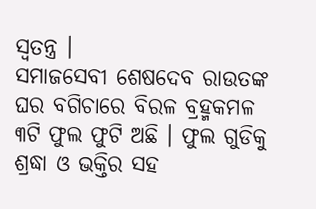ସ୍ବତନ୍ତ୍ର ।
ସମାଜସେବୀ ଶେଷଦେବ ରାଉତଙ୍କ ଘର ବଗିଚାରେ ବିରଳ ବ୍ରହ୍ମକମଳ ୩ଟି ଫୁଲ ଫୁଟି ଅଛି । ଫୁଲ ଗୁଡିକୁ ଶ୍ରଦ୍ଧା ଓ ଭକ୍ତିର ସହ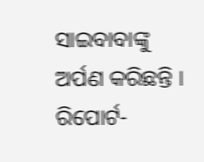ସାଇବାବାଙ୍କୁ ଅର୍ପଣ କରିଛନ୍ତି ।
ରିପୋର୍ଟ-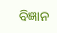ବିଜ୍ଞାନ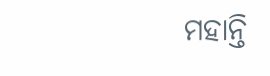ମହାନ୍ତି